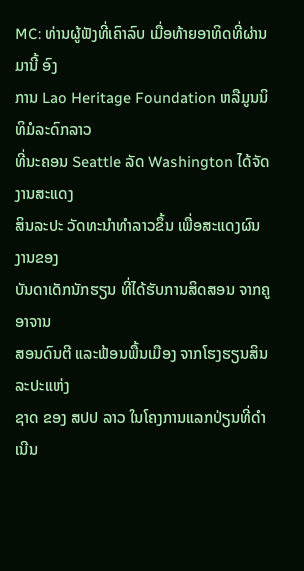MC: ທ່ານຜູ້ຟັງທີ່ເຄົາລົບ ເມື່ອທ້າຍອາທິດທີ່ຜ່ານມານີ້ ອົງ
ການ Lao Heritage Foundation ຫລືມູນນິທິມໍລະດົກລາວ
ທີ່ນະຄອນ Seattle ລັດ Washington ໄດ້ຈັດງານສະແດງ
ສິນລະປະ ວັດທະນຳທຳລາວຂຶ້ນ ເພື່ອສະແດງຜົນງານຂອງ
ບັນດາເດັກນັກຮຽນ ທີ່ໄດ້ຮັບການສິດສອນ ຈາກຄູອາຈານ
ສອນດົນຕີ ແລະຟ້ອນພື້ນເມືອງ ຈາກໂຮງຮຽນສິນລະປະແຫ່ງ
ຊາດ ຂອງ ສປປ ລາວ ໃນໂຄງການແລກປ່ຽນທີ່ດຳເນີນ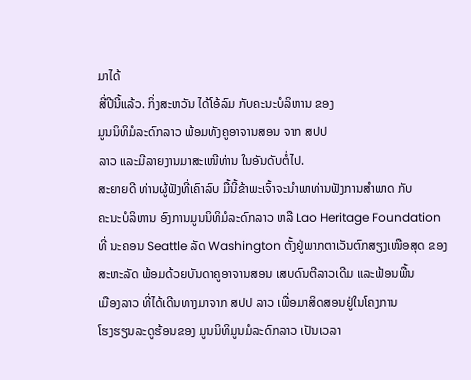ມາໄດ້
ສີ່ປີນີ້ແລ້ວ. ກິ່ງສະຫວັນ ໄດ້ໂອ້ລົມ ກັບຄະນະບໍລິຫານ ຂອງ
ມູນນິທິມໍລະດົກລາວ ພ້ອມທັງຄູອາຈານສອນ ຈາກ ສປປ
ລາວ ແລະມີລາຍງານມາສະເໜີທ່ານ ໃນອັນດັບຕໍ່ໄປ.
ສະຍາຍດີ ທ່ານຜູ້ຟັງທີ່ເຄົາລົບ ມື້ນີ້ຂ້າພະເຈົ້າຈະນຳພາທ່ານຟັງການສຳພາດ ກັບ
ຄະນະບໍລິຫານ ອົງການມູນນິທິມໍລະດົກລາວ ຫລື Lao Heritage Foundation
ທີ່ ນະຄອນ Seattle ລັດ Washington ຕັ້ງຢູ່ພາກຕາເວັນຕົກສຽງເໜືອສຸດ ຂອງ
ສະຫະລັດ ພ້ອມດ້ວຍບັນດາຄູອາຈານສອນ ເສບດົນຕີລາວເດີມ ແລະຟ້ອນພື້ນ
ເມືອງລາວ ທີ່ໄດ້ເດີນທາງມາຈາກ ສປປ ລາວ ເພື່ອມາສິດສອນຢູ່ໃນໂຄງການ
ໂຮງຮຽນລະດູຮ້ອນຂອງ ມູນນິທິມູນມໍລະດົກລາວ ເປັນເວລາ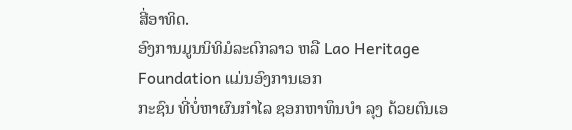ສີ່ອາທິດ.
ອົງການມູນນິທິມໍລະດົກລາວ ຫລື Lao Heritage Foundation ແມ່ນອົງການເອກ
ກະຊົນ ທີ່ບໍ່ຫາຜົນກຳໄລ ຊອກຫາທຶນບໍາ ລຸງ ດ້ວຍຕົນເອ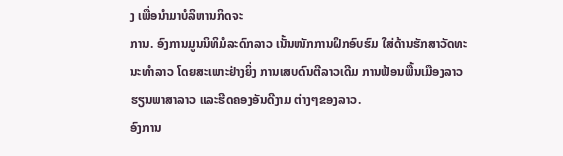ງ ເພື່ອນຳມາບໍລິຫານກິດຈະ
ການ. ອົງການມູນນິທິມໍລະດົກລາວ ເນັ້ນໜັກການຝຶກອົບຮົມ ໃສ່ດ້ານຮັກສາວັດທະ
ນະທຳລາວ ໂດຍສະເພາະຢ່າງຍິ່ງ ການເສບດົນຕີລາວເດີມ ການຟ້ອນພື້ນເມືອງລາວ
ຮຽນພາສາລາວ ແລະຮີດຄອງອັນດີງາມ ຕ່າງໆຂອງລາວ.
ອົງການ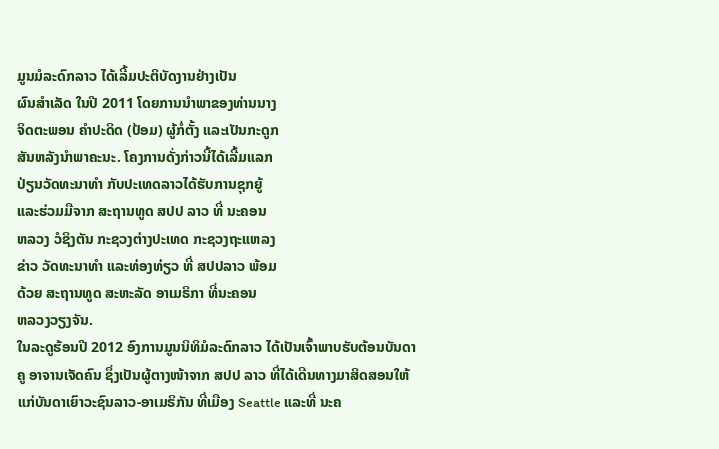ມູນມໍລະດົກລາວ ໄດ້ເລີ້ມປະຕິບັດງານຢ່າງເປັນ
ຜົນສຳເລັດ ໃນປີ 2011 ໂດຍການນຳພາຂອງທ່ານນາງ
ຈິດຕະພອນ ຄຳປະດິດ (ປ້ອມ) ຜູ້ກໍ່ຕັ້ງ ແລະເປັນກະດູກ
ສັນຫລັງນຳພາຄະນະ. ໂຄງການດັ່ງກ່າວນີ້ໄດ້ເລີ້ມແລກ
ປ່ຽນວັດທະນາທຳ ກັບປະເທດລາວໄດ້ຮັບການຊຸກຍູ້
ແລະຮ່ວມມືຈາກ ສະຖານທູດ ສປປ ລາວ ທີ່ ນະຄອນ
ຫລວງ ວໍຊິງຕັນ ກະຊວງຕ່າງປະເທດ ກະຊວງຖະແຫລງ
ຂ່າວ ວັດທະນາທໍາ ແລະທ່ອງທ່ຽວ ທີ່ ສປປລາວ ພ້ອມ
ດ້ວຍ ສະຖານທູດ ສະຫະລັດ ອາເມຣິກາ ທີ່ນະຄອນ
ຫລວງວຽງຈັນ.
ໃນລະດູຮ້ອນປີ 2012 ອົງການມູນນິທິມໍລະດົກລາວ ໄດ້ເປັນເຈົ້າພາບຮັບຕ້ອນບັນດາ
ຄູ ອາຈານເຈັດຄົນ ຊຶ່ງເປັນຜູ້ຕາງໜ້າຈາກ ສປປ ລາວ ທີ່ໄດ້ເດີນທາງມາສິດສອນໃຫ້
ແກ່ບັນດາເຍົາວະຊົນລາວ-ອາເມຣິກັນ ທີ່ເມືອງ Seattle ແລະທີ່ ນະຄ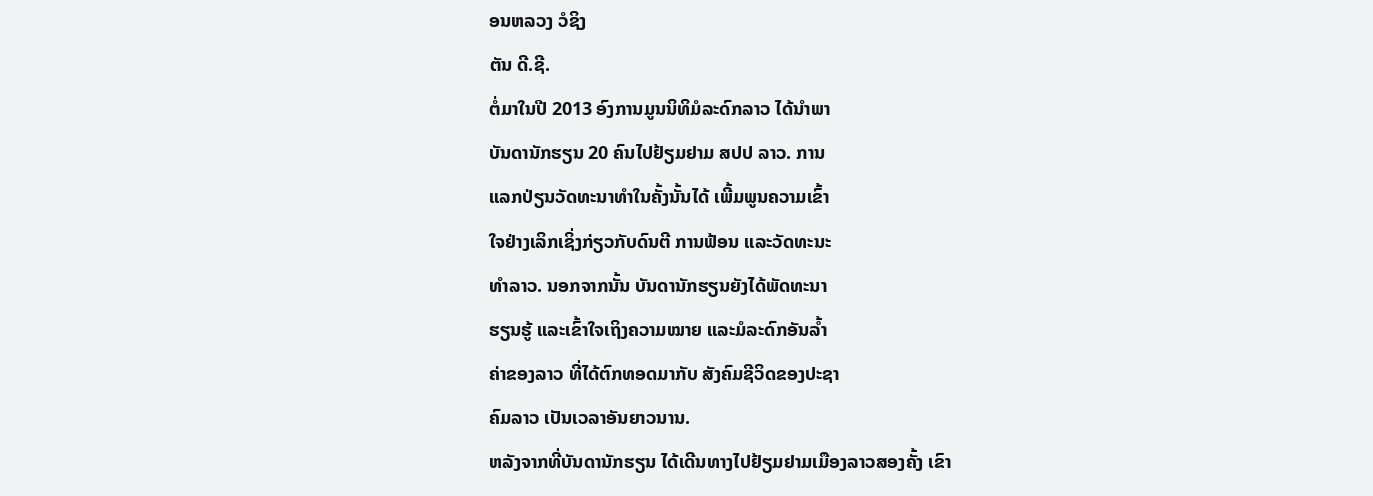ອນຫລວງ ວໍຊິງ
ຕັນ ດີ.ຊີ.
ຕໍ່ມາໃນປີ 2013 ອົງການມູນນິທິມໍລະດົກລາວ ໄດ້ນຳພາ
ບັນດານັກຮຽນ 20 ຄົນໄປຢ້ຽມຢາມ ສປປ ລາວ. ການ
ແລກປ່ຽນວັດທະນາທຳໃນຄັ້ງນັ້ນໄດ້ ເພີ້ມພູນຄວາມເຂົ້າ
ໃຈຢ່າງເລິກເຊິ່ງກ່ຽວກັບດົນຕີ ການຟ້ອນ ແລະວັດທະນະ
ທຳລາວ. ນອກຈາກນັ້ນ ບັນດານັກຮຽນຍັງໄດ້ພັດທະນາ
ຮຽນຮູ້ ແລະເຂົ້າໃຈເຖິງຄວາມໝາຍ ແລະມໍລະດົກອັນລໍ້າ
ຄ່າຂອງລາວ ທີ່ໄດ້ຕົກທອດມາກັບ ສັງຄົມຊີວິດຂອງປະຊາ
ຄົມລາວ ເປັນເວລາອັນຍາວນານ.
ຫລັງຈາກທີ່ບັນດານັກຮຽນ ໄດ້ເດີນທາງໄປຢ້ຽມຢາມເມືອງລາວສອງຄັ້ງ ເຂົາ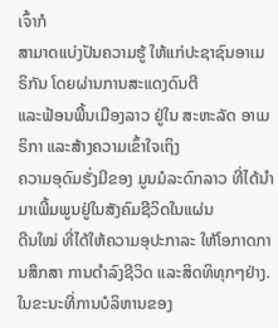ເຈົ້າກໍ
ສາມາດແບ່ງປັນຄວາມຮູ້ ໃຫ້ແກ່ປະຊາຊົນອາເມຣິກັນ ໂດຍຜ່ານການສະແດງດົນຕີ
ແລະຟ້ອນພື້ນເມືອງລາວ ຢູ່ໃນ ສະຫະລັດ ອາເມຣິກາ ແລະສ້າງຄວາມເຂົ້າໃຈເຖິງ
ຄວາມອຸດົມຮັ່ງມີຂອງ ມູນມໍລະດົກລາວ ທີ່ໄດ້ນຳມາເພີ້ມພູນຢູ່ໃນສັງຄົມຊີວິດໃນແຜ່ນ
ດີນໃໝ່ ທີ່ໄດ້ໃຫ້ຄວາມອຸປະກາລະ ໃຫ້ໂອກາດການສຶກສາ ການດຳລົງຊີວິດ ແລະສິດທິທຸກໆຢ່າງ.
ໃນຂະນະທີ່ການບໍລິຫານຂອງ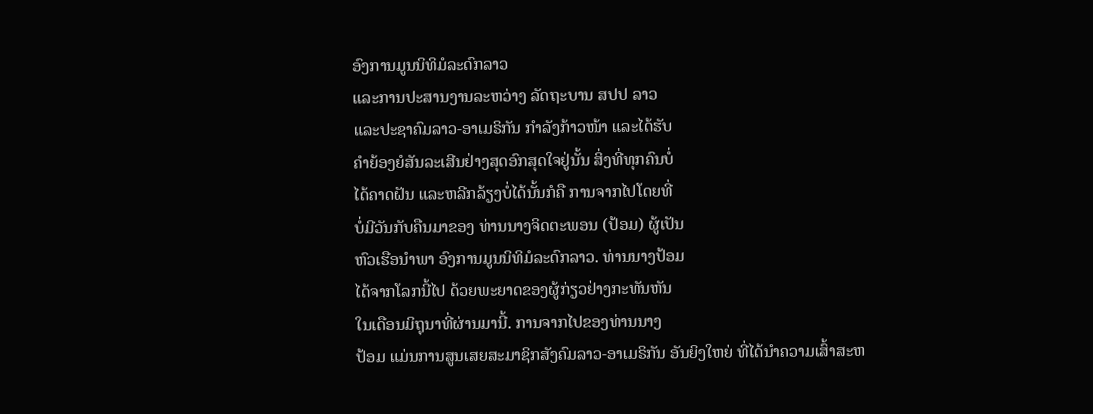ອົງການມູນນິທິມໍລະດົກລາວ
ແລະການປະສານງານລະຫວ່າງ ລັດຖະບານ ສປປ ລາວ
ແລະປະຊາຄົມລາວ-ອາເມຣິກັນ ກຳລັງກ້າວໜ້າ ແລະໄດ້ຮັບ
ຄຳຍ້ອງຍໍສັນລະເສີນຢ່າງສຸດອົກສຸດໃຈຢູ່ນັ້ນ ສິ່ງທີ່ທຸກຄົນບໍ່
ໄດ້ຄາດຝັນ ແລະຫລີກລ້ຽງບໍ່ໄດ້ນັ້ນກໍຄື ການຈາກໄປໂດຍທີ່
ບໍ່ມີວັນກັບຄືນມາຂອງ ທ່ານນາງຈິດຕະພອນ (ປ້ອມ) ຜູ້ເປັນ
ຫົວເຮືອນຳພາ ອົງການມູນນິທິມໍລະດົກລາວ. ທ່ານນາງປ້ອມ
ໄດ້ຈາກໂລກນີ້ໄປ ດ້ວຍພະຍາດຂອງຜູ້ກ່ຽວຢ່າງກະທັນຫັນ
ໃນເດືອນມິຖຸນາທີ່ຜ່ານມານີ້. ການຈາກໄປຂອງທ່ານນາງ
ປ້ອມ ແມ່ນການສູນເສຍສະມາຊິກສັງຄົມລາວ-ອາເມຣິກັນ ອັນຍິງໃຫຍ່ ທີ່ໄດ້ນຳຄວາມເສົ້າສະຫ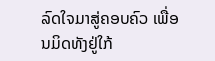ລົດໃຈມາສູ່ຄອບຄົວ ເພື່ອນມິດທັງຢູ່ໃກ້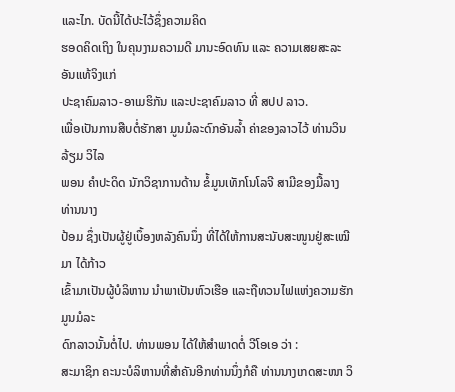ແລະໄກ. ບັດນີ້ໄດ້ປະໄວ້ຊຶ່ງຄວາມຄິດ
ຮອດຄິດເຖິງ ໃນຄຸນງາມຄວາມດີ ມານະອົດທົນ ແລະ ຄວາມເສຍສະລະອັນແທ້ຈິງແກ່
ປະຊາຄົມລາວ-ອາເມຮິກັນ ແລະປະຊາຄົມລາວ ທີ່ ສປປ ລາວ.
ເພື່ອເປັນການສືບຕໍ່ຮັກສາ ມູນມໍລະດົກອັນລໍ້າ ຄ່າຂອງລາວໄວ້ ທ່ານວິນລ້ຽມ ວິໄລ
ພອນ ຄຳປະດິດ ນັກວິຊາການດ້ານ ຂໍ້ມູນເທັກໂນໂລຈີ ສາມີຂອງມື້ລາງ ທ່ານນາງ
ປ້ອມ ຊຶ່ງເປັນຜູ້ຢູ່ເບຶ້ອງຫລັງຄົນນຶ່ງ ທີ່ໄດ້ໃຫ້ການສະນັບສະໜູນຢູ່ສະເໝີມາ ໄດ້ກ້າວ
ເຂົ້າມາເປັນຜູ້ບໍລິຫານ ນຳພາເປັນຫົວເຮືອ ແລະຖືທວນໄຟແຫ່ງຄວາມຮັກ ມູນມໍລະ
ດົກລາວນັ້ນຕໍ່ໄປ. ທ່ານພອນ ໄດ້ໃຫ້ສຳພາດຕໍ່ ວີໂອເອ ວ່າ :
ສະມາຊິກ ຄະນະບໍລິຫານທີ່ສຳຄັນອີກທ່ານນຶ່ງກໍຄື ທ່ານນາງເກດສະໜາ ວິ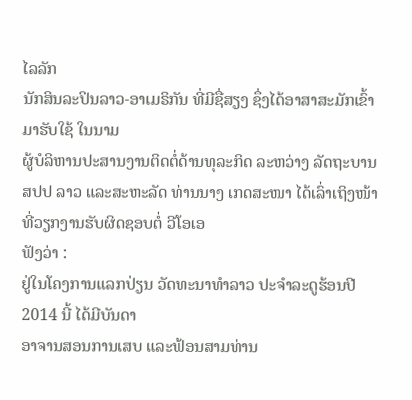ໄລລັກ
ນັກສິນລະປິນລາວ-ອາເມຣິກັນ ທີ່ມີຊື່ສຽງ ຊຶ່ງໄດ້ອາສາສະມັກເຂົ້າມາຮັບໃຊ້ ໃນນາມ
ຜູ້ບໍລິຫານປະສານງານຕິດຕໍ່ດ້ານທຸລະກິດ ລະຫວ່າງ ລັດຖະບານ ສປປ ລາວ ແລະສະຫະລັດ ທ່ານນາງ ເກດສະໜາ ໄດ້ເລົ່າເຖິງໜ້າທີ່ວຽກງານຮັບຜິດຊອບຕໍ່ ວີໂອເອ
ຟັງວ່າ :
ຢູ່ໃນໂຄງການແລກປ່ຽນ ວັດທະນາທຳລາວ ປະຈຳລະດູຮ້ອນປີ 2014 ນີ້ ໄດ້ມີບັນດາ
ອາຈານສອນການເສບ ແລະຟ້ອນສາມທ່ານ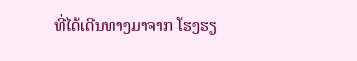ທີ່ໄດ້ເດີນທາງມາຈາກ ໂຮງຮຽ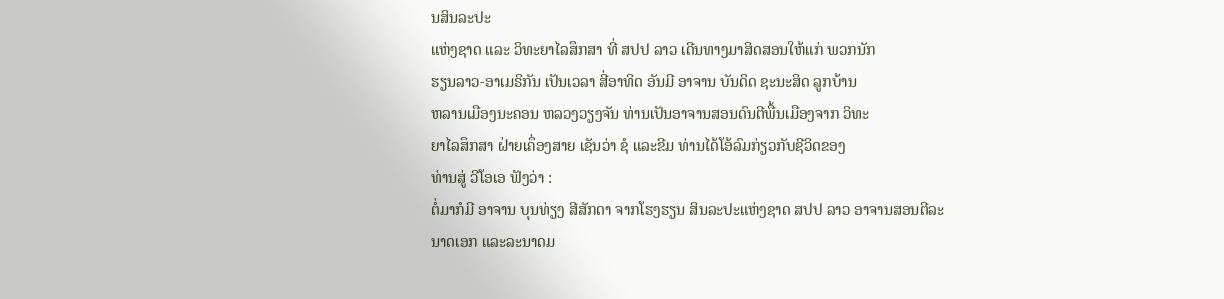ນສິນລະປະ
ແຫ່ງຊາດ ແລະ ວິທະຍາໄລສຶກສາ ທີ່ ສປປ ລາວ ເດີນທາງມາສິດສອນໃຫ້ແກ່ ພວກນັກ
ຮຽນລາວ-ອາເມຣິກັນ ເປັນເວລາ ສີ່ອາທິດ ອັນມີ ອາຈານ ບັນດິດ ຊະນະສິດ ລູກບ້ານ
ຫລານເມືອງນະຄອນ ຫລວງວຽງຈັນ ທ່ານເປັນອາຈານສອນດົນຕີພື້ນເມືອງຈາກ ວິທະ
ຍາໄລສຶກສາ ຝ່າຍເຄຶ່ອງສາຍ ເຊັນວ່າ ຊໍ ແລະຂີມ ທ່ານໄດ້ໂອ້ລົມກ່ຽວກັບຊີວິດຂອງ
ທ່ານສູ່ ວີໂອເອ ຟັງວ່າ :
ຕໍ່ມາກໍມີ ອາຈານ ບຸນທ່ຽງ ສີສັກດາ ຈາກໂຮງຮຽນ ສິນລະປະແຫ່ງຊາດ ສປປ ລາວ ອາຈານສອນຕີລະນາດເອກ ແລະລະນາດມ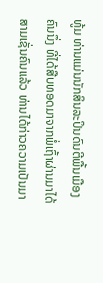ທູ້ມ ທ່ານແມ່ນນັກສິນລະປິນດົນຕີພື້ນເມືອງຄົນນຶ່ງ ທີ່ໄດ້ສືບທອດມາຈາກພໍ່ເຖົ້າຜ່ານມາໄດ້ສາມເຊັ່ນຄົນແລ້ວ ທ່ານໄດ້ກ່າວຄວາມເປັນມາ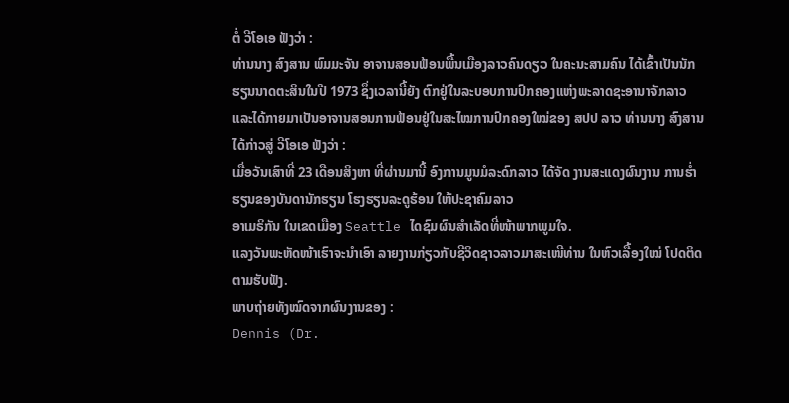ຕໍ່ ວີໂອເອ ຟັງວ່າ :
ທ່ານນາງ ສົງສານ ພົມມະຈັນ ອາຈານສອນຟ້ອນພື້ນເມືອງລາວຄົນດຽວ ໃນຄະນະສາມຄົນ ໄດ້ເຂົ້າເປັນນັກຮຽນນາດຕະສິນໃນປີ 1973 ຊຶ່ງເວລານີ້ຍັງ ຕົກຢູ່ໃນລະບອບການປົກຄອງແຫ່ງພະລາດຊະອານາຈັກລາວ ແລະໄດ້ກາຍມາເປັນອາຈານສອນການຟ້ອນຢູ່ໃນສະໄໝການປົກຄອງໃໝ່ຂອງ ສປປ ລາວ ທ່ານນາງ ສົງສານ ໄດ້ກ່າວສູ່ ວີໂອເອ ຟັງວ່າ :
ເມື່ອວັນເສົາທີ່ 23 ເດືອນສິງຫາ ທີ່ຜ່ານມານີ້ ອົງການມູນມໍລະດົກລາວ ໄດ້ຈັດ ງານສະແດງຜົນງານ ການຮໍ່າຮຽນຂອງບັນດານັກຮຽນ ໂຮງຮຽນລະດູຮ້ອນ ໃຫ້ປະຊາຄົມລາວ
ອາເມຣິກັນ ໃນເຂດເມືອງ Seattle ໄດຊົມຜົນສຳເລັດທີ່ໜ້າພາກພູມໃຈ.
ແລງວັນພະຫັດໜ້າເຮົາຈະນຳເອົາ ລາຍງານກ່ຽວກັບຊີວິດຊາວລາວມາສະເໜີທ່ານ ໃນຫົວເລື້ອງໃໝ່ ໂປດຕິດຕາມຮັບຟັງ.
ພາບຖ່າຍທັງໝົດຈາກຜົນງານຂອງ :
Dennis (Dr.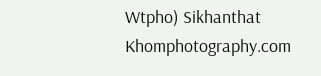Wtpho) Sikhanthat
Khomphotography.com